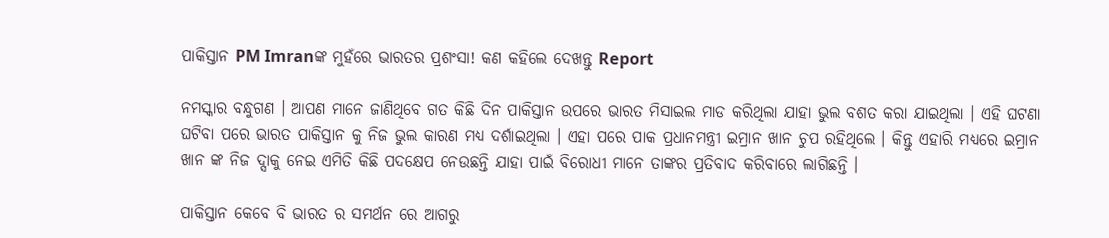ପାକିସ୍ତାନ PM Imranଙ୍କ ମୁହଁରେ ଭାରତର ପ୍ରଶଂସା! କଣ କହିଲେ ଦେଖନ୍ତୁ Report

ନମସ୍କାର ବନ୍ଧୁଗଣ । ଆପଣ ମାନେ ଜାଣିଥିବେ ଗତ କିଛି ଦିନ ପାକିସ୍ତାନ ଉପରେ ଭାରତ ମିସାଇଲ ମାଡ କରିଥିଲା ଯାହା ଭୁଲ ବଶତ କରା ଯାଇଥିଲା । ଏହି ଘଟଣା ଘଟିବା ପରେ ଭାରତ ପାକିସ୍ତାନ କୁ ନିଜ ଭୁଲ କାରଣ ମଧ୍ୟ ଦର୍ଶାଇଥିଲା । ଏହା ପରେ ପାକ ପ୍ରଧାନମନ୍ତ୍ରୀ ଇମ୍ରାନ ଖାନ ଚୁପ ରହିଥିଲେ । କିନ୍ତୁ ଏହାରି ମଧ୍ୟରେ ଇମ୍ରାନ ଖାନ ଙ୍କ ନିଜ ଦ୍ସାକୁ ନେଇ ଏମିତି କିଛି ପଦକ୍ଷେପ ନେଉଛନ୍ତି ଯାହା ପାଇଁ ବିରୋଧୀ ମାନେ ତାଙ୍କର ପ୍ରତିବାଦ କରିବାରେ ଲାଗିଛନ୍ତି ।

ପାକିସ୍ତାନ କେବେ ବି ଭାରତ ର ସମର୍ଥନ ରେ ଆଗରୁ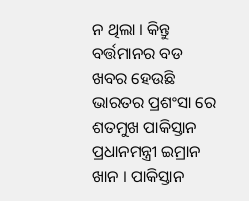ନ ଥିଲା । କିନ୍ତୁ ବର୍ତ୍ତମାନର ବଡ ଖବର ହେଉଛି ଭାରତର ପ୍ରଶଂସା ରେ ଶତମୁଖ ପାକିସ୍ତାନ ପ୍ରଧାନମନ୍ତ୍ରୀ ଇମ୍ରାନ ଖାନ । ପାକିସ୍ତାନ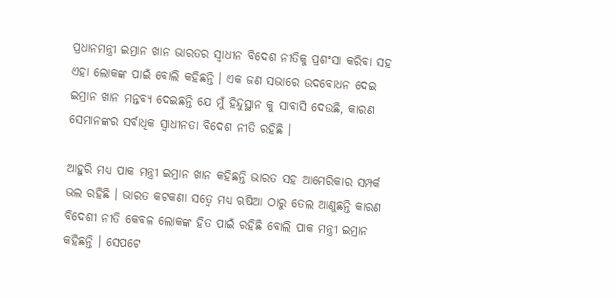ପ୍ରଧାନମନ୍ତ୍ରୀ ଇମ୍ରାନ ଖାନ ଭାରତର ସ୍ଵାଧୀନ ବିଦେଶ ନୀତିକୁ ପ୍ରଶଂସା କରିବା ସହ ଏହା ଲୋକଙ୍କ ପାଇଁ ବୋଲି କହିଛନ୍ତି । ଏକ ଜଣ ସଭାରେ ଉଦବୋଧନ ଦେଇ ଇମ୍ରାନ ଖାନ ମନ୍ତବ୍ୟ ଦେଇଛନ୍ତି ଯେ ମୁଁ ହିନ୍ଦୁସ୍ଥାନ କୁ ସାବାସି ଦେଉଛି, କାରଣ ସେମାନଙ୍କର ସର୍ବାଧିକ ସ୍ଵାଧୀନତା ବିଦେଶ ନୀତି ରହିଛି ।

ଆହୁରି ମଧ୍ୟ ପାକ ମନ୍ତ୍ରୀ ଇମ୍ରାନ ଖାନ କହିଛନ୍ତି ଭାରତ ସହ ଆମେରିକାର ସମ୍ପର୍କ ଭଲ ରହିଛି । ଭାରତ କଟକଣା ସତ୍ବେ ମଧ୍ୟ ଋଷିଆ ଠାରୁ ତେଲ ଆଣୁଛନ୍ତି କାରଣ ବିଦେଶୀ ନୀତି କେବଳ ଲୋକଙ୍କ ହିତ ପାଇଁ ରହିଛି ବୋଲି ପାକ ମନ୍ତ୍ରୀ ଇମ୍ରାନ କହିଛନ୍ତି । ସେପଟେ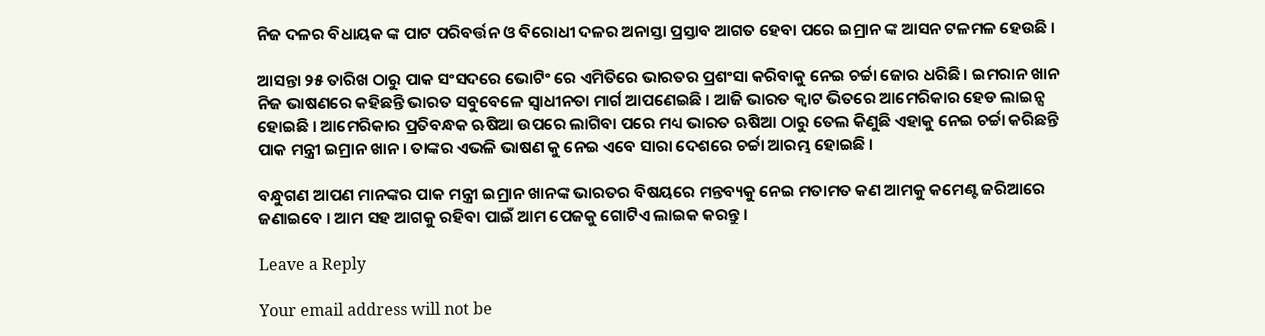ନିଜ ଦଳର ବିଧାୟକ ଙ୍କ ପାଟ ପରିବର୍ତ୍ତନ ଓ ବିରୋଧୀ ଦଳର ଅନାସ୍ତା ପ୍ରସ୍ତାବ ଆଗତ ହେବା ପରେ ଇମ୍ରାନ ଙ୍କ ଆସନ ଟଳମଳ ହେଉଛି ।

ଆସନ୍ତା ୨୫ ତାରିଖ ଠାରୁ ପାକ ସଂସଦରେ ଭୋଟିଂ ରେ ଏମିତିରେ ଭାରତର ପ୍ରଶଂସା କରିବାକୁ ନେଇ ଚର୍ଚ୍ଚା ଜୋର ଧରିଛି । ଇମରାନ ଖାନ ନିଜ ଭାଷଣରେ କହିଛନ୍ତି ଭାରତ ସବୁବେଳେ ସ୍ଵାଧୀନତା ମାର୍ଗ ଆପଣେଇଛି । ଆଜି ଭାରତ କ୍ଵାଟ ଭିତରେ ଆମେରିକାର ହେଡ ଲାଇନ୍ସ ହୋଇଛି । ଆମେରିକାର ପ୍ରତିବନ୍ଧକ ଋଷିଆ ଉପରେ ଲାଗିବା ପରେ ମଧ୍ୟ ଭାରତ ଋଷିଆ ଠାରୁ ତେଲ କିଣୁଛି ଏହାକୁ ନେଇ ଚର୍ଚ୍ଚା କରିଛନ୍ତି ପାକ ମନ୍ତ୍ରୀ ଇମ୍ରାନ ଖାନ । ତାଙ୍କର ଏଭଳି ଭାଷଣ କୁ ନେଇ ଏବେ ସାରା ଦେଶରେ ଚର୍ଚ୍ଚା ଆରମ୍ଭ ହୋଇଛି ।

ବନ୍ଧୁଗଣ ଆପଣ ମାନଙ୍କର ପାକ ମନ୍ତ୍ରୀ ଇମ୍ରାନ ଖାନଙ୍କ ଭାରତର ବିଷୟରେ ମନ୍ତବ୍ୟକୁ ନେଇ ମତାମତ କଣ ଆମକୁ କମେଣ୍ଟ ଜରିଆରେ ଜଣାଇବେ । ଆମ ସହ ଆଗକୁ ରହିବା ପାଇଁ ଆମ ପେଜକୁ ଗୋଟିଏ ଲାଇକ କରନ୍ତୁ ।

Leave a Reply

Your email address will not be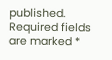published. Required fields are marked *